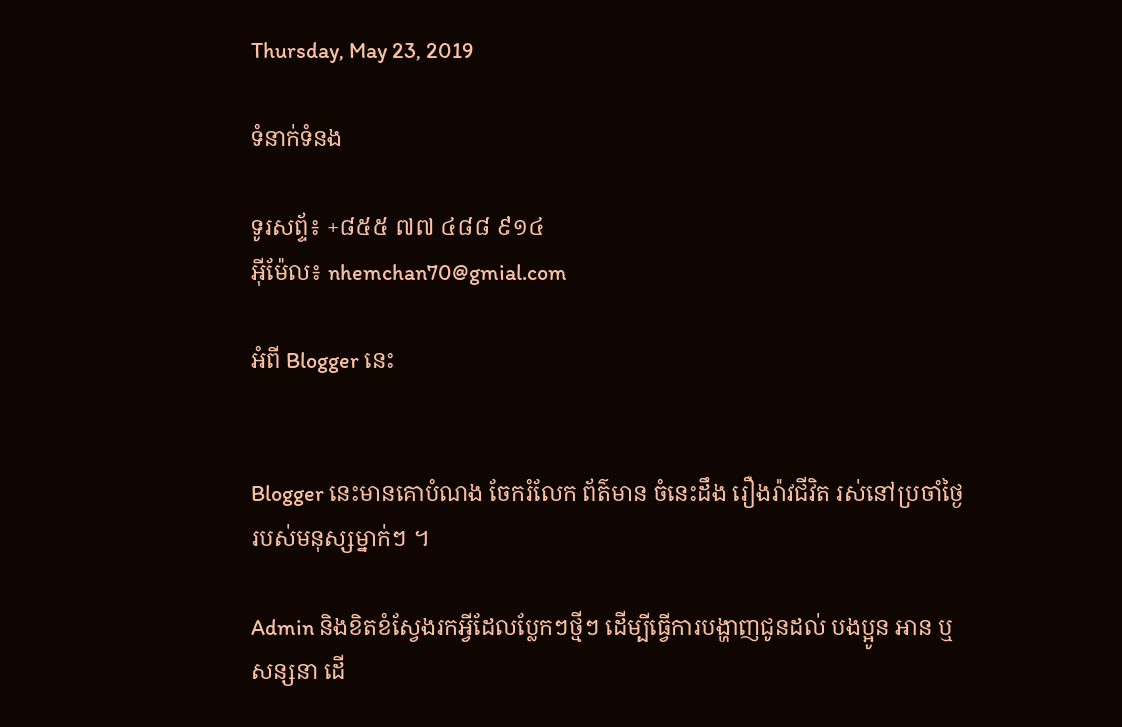Thursday, May 23, 2019

ទំនាក់ទំនង

ទូរសព្ទ័៖ +៨៥៥ ៧៧ ៤៨៨ ៩១៤
អ៊ីម៉ែល៖ nhemchan70@gmial.com

អំពី Blogger នេះ


Blogger នេះមានគោបំណង ចែករំលែក ព័ត៌មាន ចំនេះដឹង រឿងរ៉ាវជីវិត រស់នៅប្រចាំថ្ងៃរបស់មនុស្សម្នាក់ៗ ។

Admin និងខិតខំស្វែងរកអ្វីដែលប្លែកៗថ្មីៗ ដើម្បីធ្វើការបង្ហាញជូនដល់ បងប្អូន អាន ឬសន្សនា ដើ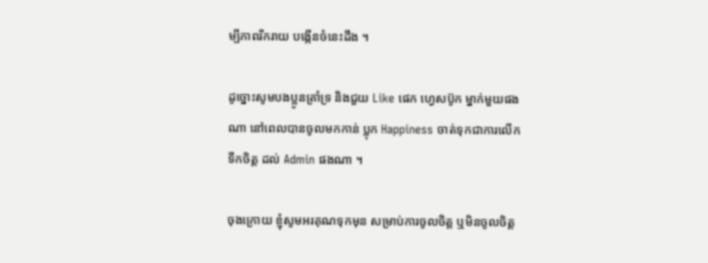ម្បីភាពរីករាយ បង្កើនចំនេះដឹង ។

ដូច្នោះសូមបងប្អូនគ្រាំទ្រ និងជួយ Like ផេក ហ្វេសប៊ូក ម្នាក់មួយផងណា នៅពេលបានចូលមកកាន់ ប្លុក Happiness ចាត់ទុកជាការលើកទឹកចិត្ត ដល់ Admin ផងណា ។

ចុងក្រោយ ខ្ញុំសូមអរគុណទុកមុន សម្រាប់ការចូលចិត្ត ឬមិនចូលចិត្ត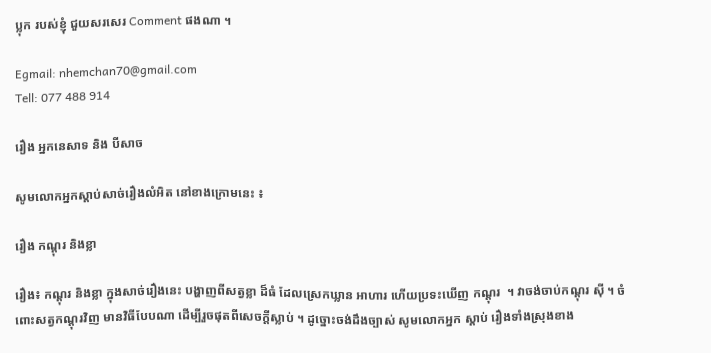ប្លុក របស់ខ្ញុំ ជួយសរសេរ Comment ផងណា ។

Egmail: nhemchan70@gmail.com
Tell: 077 488 914

រឿង អ្នកនេសាទ និង បីសាច

សូមលោកអ្នកស្តាប់សាច់រឿងលំអិត នៅខាងក្រោមនេះ ៖

រឿង កណ្តុរ និងខ្លា

រឿង៖ កណ្តុរ និងខ្លា ក្នុងសាច់រឿងនេះ បង្ហាញពីសត្វខ្លា ដ៏ធំ ដែលស្រេកឃ្លាន អាហារ ហើយប្រទះឃើញ កណ្តុរ  ។ វាចង់ចាប់កណ្តុរ ស៊ី ។ ចំពោះសត្វកណ្តុរវិញ មានវិធីបែបណា ដើម្បីរួចផុតពីសេចក្តីស្លាប់ ។ ដូច្នោះចង់ដឹងច្បាស់ សូមលោកអ្នក ស្តាប់ រឿងទាំងស្រុងខាង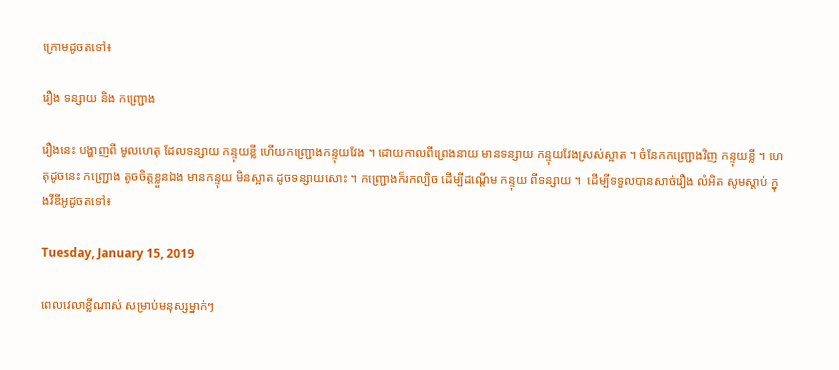ក្រោមដូចតទៅ៖

រឿង ទន្សាយ និង កញ្ជ្រោង

រឿងនេះ បង្ហាញពី មូលហេតុ ដែលទន្សាយ កន្ទុយខ្លី ហើយកញ្ជ្រោងកន្ទុយវែង ។ ដោយកាលពីព្រេងនាយ មានទន្សាយ កន្ទុយវែងស្រស់ស្អាត ។ ចំនែកកញ្ជ្រោងវិញ កន្ទុយខ្លី ។ ហេតុដូចនេះ កញ្ជ្រោង តូចចិត្តខ្លួនឯង មានកន្ទុយ មិនស្អាត ដូចទន្សាយសោះ ។ កញ្ជ្រោងក៏រកល្បិច ដើម្បីដណ្តើម កន្ទុយ ពីទន្សាយ ។  ដើម្បីទទួលបានសាច់រឿង លំអិត សូមស្តាប់ ក្នុងវីឌីអូដូចតទៅ៖

Tuesday, January 15, 2019

ពេលវេលាខ្លីណាស់ សម្រាប់មនុស្សម្នាក់ៗ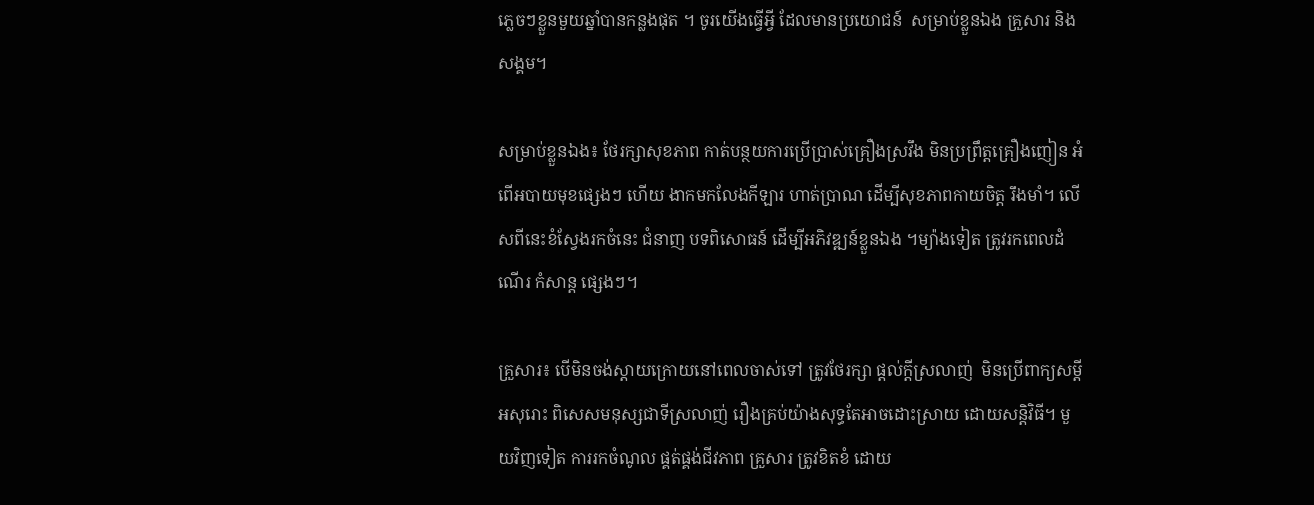ភ្លេចៗខ្លួនមួយឆ្នាំបានកន្លងផុត ។ ចូរយេីងធ្វេីអ្វី ដែលមានប្រយោជន៍  សម្រាប់ខ្លួនឯង គ្រួសារ និងសង្គម។

សម្រាប់ខ្លួនឯង៖ ថែរក្សាសុខភាព កាត់បន្ថយការប្រេីប្រាស់គ្រឿងស្រវឹង មិនប្រព្រឹត្តគ្រឿងញៀន អំពេីអបាយមុខផ្សេងៗ ហេីយ ងាកមកលែងកីឡារ ហាត់ប្រាណ ដេីម្បីសុខភាពកាយចិត្ត រឹងមាំ។ លេីសពីនេះខំស្វែងរកចំនេះ ជំនាញ បទពិសោធន៍ ដេីម្បីអភិវឌ្ឍន៍ខ្លួនឯង ។ម្យ៉ាងទៀត ត្រូវរកពេលដំណេីរ កំសាន្ត ផ្សេងៗ។

គ្រួសារ៖ បេីមិនចង់ស្តាយក្រោយនៅពេលចាស់ទៅ ត្រូវថែរក្សា ផ្តល់ក្តីស្រលាញ់  មិនប្រេីពាក្យសម្តី អសុរោះ ពិសេសមនុស្សជាទីស្រលាញ់ រឿងគ្រប់យ៉ាងសុទ្ធតែអាចដោះស្រាយ ដោយសន្តិវិធី។ មួយវិញទៀត ការរកចំណូល ផ្គត់ផ្គង់ជីវភាព គ្រួសារ ត្រូវខិតខំ ដោយ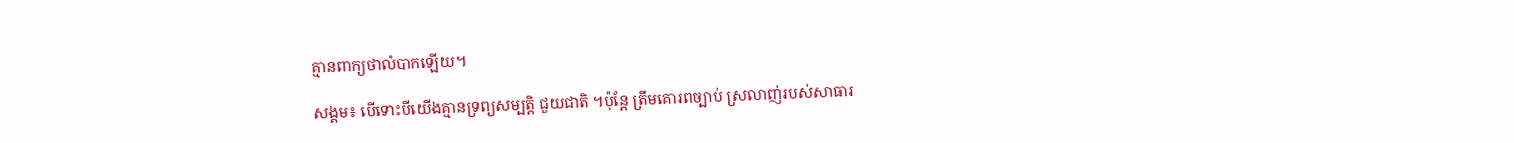គ្មានពាក្យថាលំបាកឡេីយ។

សង្គម៖ បេីទោះបីយេីងគ្មានទ្រព្យសម្បត្តិ ជួយជាតិ ។ប៉ុន្តែ ត្រឹមគោរពច្បាប់ ស្រលាញ់របស់សាធារ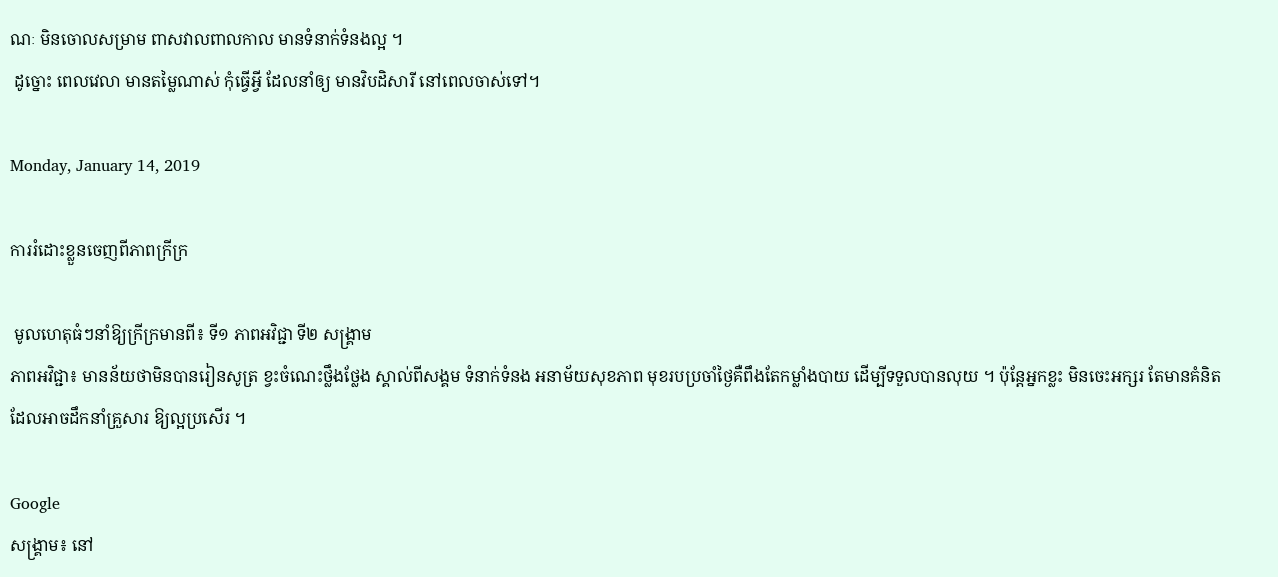ណៈ មិនចោលសម្រាម ពាសវាលពាលកាល មានទំនាក់ទំនងល្អ ។
 ដូច្នោះ ពេលវេលា មានតម្លៃណាស់ កុំធ្វេីអ្វី ដែលនាំឲ្យ មានវិបដិសារី នៅពេលចាស់ទៅ។

Monday, January 14, 2019

ការរំដោះខ្លួនចេញពីភាពក្រីក្រ

 មូលហេតុធំៗនាំឱ្យក្រីក្រមានពី៖ ទី១ ភាពអវិជ្ជា ទី២ សង្គ្រាម
ភាពអវិជ្ជា៖ មានន័យថាមិនបានរៀនសូត្រ ខ្វះចំណេះថ្លឹងថ្លែង ស្គាល់ពីសង្គម ទំនាក់ទំនង អនាម័យសុខភាព មុខរបប្រចាំថ្ងៃគឺពឹងតែកម្លាំងបាយ ដើម្បីទទួលបានលុយ ។ ប៉ុន្តែអ្នកខ្លះ មិនចេះអក្សរ តែមានគំនិត ដែលអាចដឹកនាំគ្រួសារ ឱ្យល្អប្រសើរ ។

Google
សង្គ្រាម៖ នៅ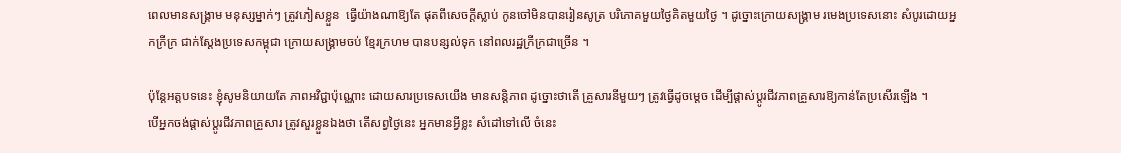ពេលមានសង្គ្រាម មនុស្សម្នាក់ៗ ត្រូវភៀសខ្លួន  ធ្វើយ៉ាងណាឱ្យតែ ផុតពីសេចក្តីស្លាប់ កូនចៅមិនបានរៀនសូត្រ បរិភោគមួយថ្ងៃគិតមួយថ្ងៃ ។ ដូច្នោះក្រោយសង្គ្រាម រមេងប្រទេសនោះ សំបូរដោយអ្នកក្រីក្រ ជាក់ស្តែងប្រទេសកម្ពុជា ក្រោយសង្គ្រាមចប់ ខ្មែរក្រហម បានបន្សល់ទុក នៅពលរដ្ឋក្រីក្រជាច្រើន ។

ប៉ុន្តែអត្តបទនេះ ខ្ញុំសូមនិយាយតែ ភាពអវិជ្ជាប៉ុណ្ណោះ ដោយសារប្រទេសយើង មានសន្តិភាព ដូច្នោះថាតើ គ្រួសារនីមួយៗ ត្រូវធ្វើដូចម្តេច ដើម្បីផ្តាស់ប្តូរជីវភាពគ្រួសារឱ្យកាន់តែប្រសើរឡើង ។
បើអ្នកចង់ផ្តាស់ប្តូរជីវភាពគ្រួសារ ត្រូវសួរខ្លួនឯងថា តើសព្វថ្ងៃនេះ អ្នកមានអ្វីខ្លះ សំដៅទៅលើ ចំនេះ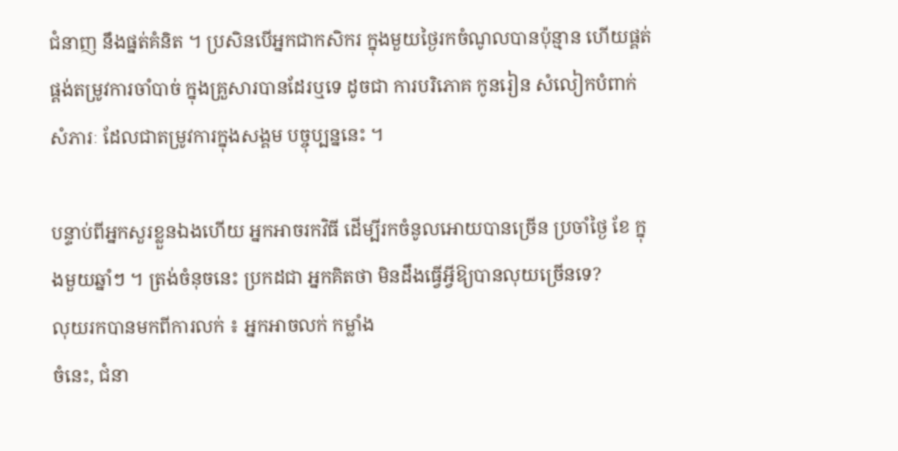ជំនាញ នឹងផ្នត់គំនិត ។ ប្រសិនបើអ្នកជាកសិករ ក្នុងមួយថ្ងៃរកចំណូលបានប៉ុន្មាន ហើយផ្គត់ផ្គង់តម្រូវការចាំបាច់ ក្នុងគ្រួសារបានដែរឬទេ ដូចជា ការបរិភោគ កូនរៀន សំលៀកបំពាក់ សំភារៈ ដែលជាតម្រូវការក្នុងសង្គម បច្ចុប្បន្ននេះ ។

បន្ទាប់ពីអ្នកសួរខ្លួនឯងហើយ អ្នកអាចរកវិធី ដើម្បីរកចំនូលអោយបានច្រើន ប្រចាំថ្ងៃ ខែ ក្នុងមួយឆ្នាំៗ ។ ត្រង់ចំនុចនេះ ប្រកដជា អ្នកគិតថា មិនដឹងធ្វើអ្វីឱ្យបានលុយច្រើនទេ?
លុយរកបានមកពីការលក់ ៖ អ្នកអាចលក់ កម្លាំង
ចំនេះ, ជំនា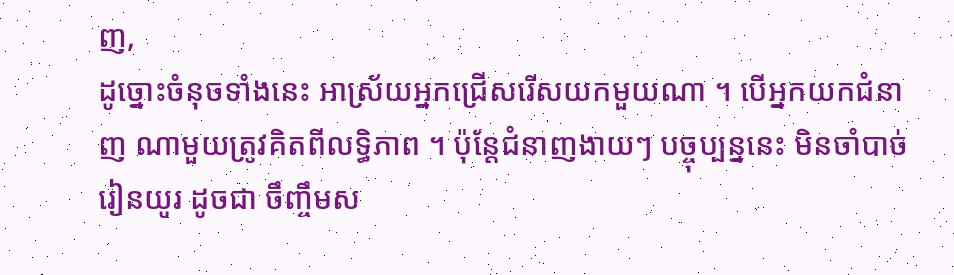ញ,
ដូច្នោះចំនុចទាំងនេះ អាស្រ័យអ្នកជ្រើសរើសយកមួយណា ។ បើអ្នកយកជំនាញ ណាមួយត្រូវគិតពីលទ្ធិភាព ។ ប៉ុន្តែជំនាញងាយៗ បច្ចុប្បន្ននេះ មិនចាំបាច់រៀនយូរ ដូចជា ចឹញ្ចឹមស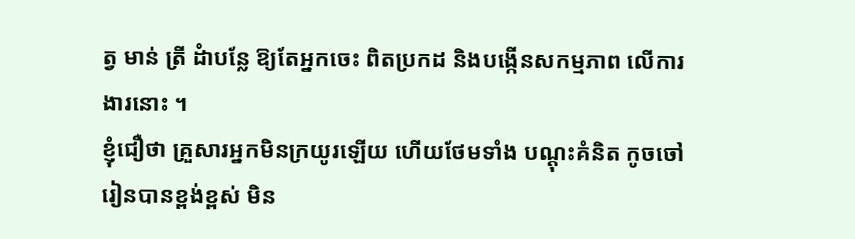ត្វ មាន់ ត្រី ដំាបន្លែ ឱ្យតែអ្នកចេះ ពិតប្រកដ និងបង្កើនសកម្មភាព លើការងារនោះ ។
ខ្ញុំជឿថា គ្រួសារអ្នកមិនក្រយូរឡើយ ហើយថែមទាំង បណ្តុះគំនិត កូចចៅ រៀនបានខ្ពង់ខ្ពស់ មិន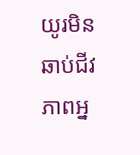យូរមិនឆាប់ជីវភាពអ្ន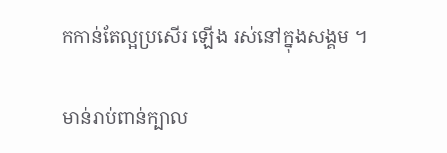កកាន់តែល្អប្រសើរ ឡើង រស់នៅក្នុងសង្គម ។

មាន់រាប់ពាន់ក្បាល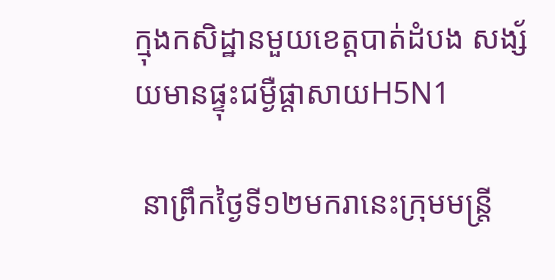ក្មុងកសិដ្ឋានមួយខេត្តបាត់ដំបង សង្ស័យមានផ្ទុះជម្ងឺផ្តាសាយH5N1

 នាព្រឹកថ្ងៃទី១២មករានេះក្រុមមន្រ្តី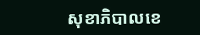សុខាភិបាលខេ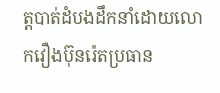ត្តបាត់ដំបងដឹកនាំដោយលោកវឿងប៊ុនរ៉េតប្រធាន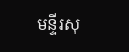មន្ទីរសុ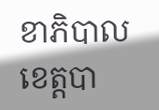ខាភិបាលខេត្តបា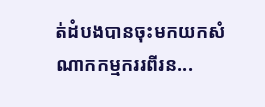ត់ដំបងបានចុះមកយកសំណាកកម្មកររពីរន...